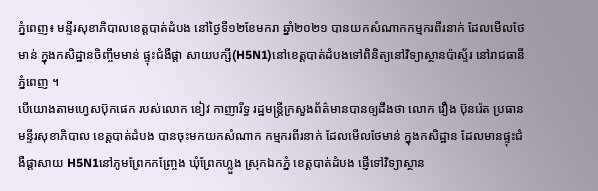ភ្នំពេញ៖ មន្ទីរសុខាភិបាលខេត្តបាត់ដំបង នៅថ្ងៃទី១២ខែមករា ឆ្នាំ២០២១ បានយកសំណាកកម្មករពីរនាក់ ដែលមើលថែមាន់ ក្នុងកសិដ្ឋានចិញ្ចឹមមាន់ ផ្ទុះជំងឺផ្តា សាយបក្សី(H5N1)នៅខេត្តបាត់ដំបងទៅពិនិត្យនៅវិទ្យាស្ថានប៉ាស្ទ័រ នៅរាជធានីភ្នំពេញ ។
បើយោងតាមហ្វេសប៊ុកផេក របស់លោក ខៀវ កាញារីទ្ធ រដ្ឋមន្រ្តីក្រសួងព័ត៌មានបានឲ្យដឹងថា លោក វឿង ប៊ុនរ៉េត ប្រធានមន្ទីរសុខាភិបាល ខេត្តបាត់ដំបង បានចុះមកយកសំណាក កម្មករពីរនាក់ ដែលមើលថែមាន់ ក្នុងកសិដ្ឋាន ដែលមានផ្ទុះជំងឺផ្តាសាយ H5N1នៅភូមព្រែកកញ្ច្រែង ឃុំព្រែកហ្លួង ស្រុកឯកភ្នំ ខេត្តបាត់ដំបង ផ្ញើទៅវិទ្យាស្ថាន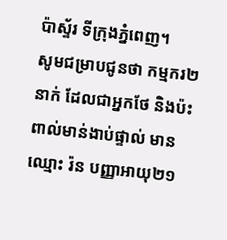ប៉ាស្ទ័រ ទីក្រុងភ្នំពេញ។
សូមជម្រាបជូនថា កម្មករ២នាក់ ដែលជាអ្នកថែ និងប៉ះពាល់មាន់ងាប់ផ្ទាល់ មានឈ្មោះ រ៉ន បញ្ញាអាយុ២១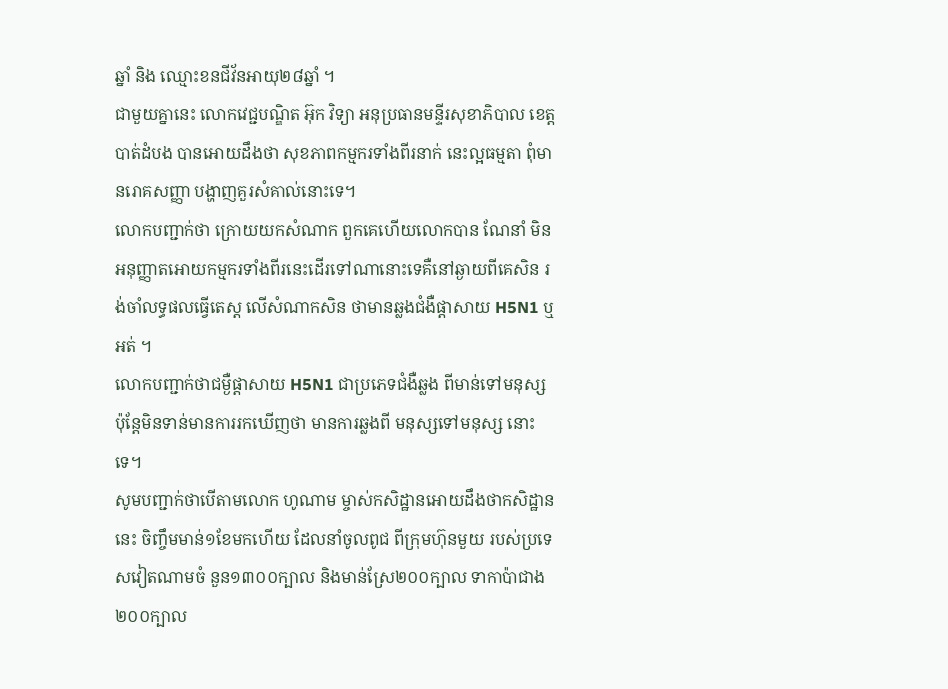ឆ្នាំ និង ឈ្មោះខនជីវ័នអាយុ២៨ឆ្នាំ ។
ជាមួយគ្នានេះ លោកវេជ្ជបណ្ឌិត អ៊ុក វិទ្យា អនុប្រធានមន្ទីរសុខាភិបាល ខេត្តបាត់ដំបង បានអោយដឹងថា សុខភាពកម្មករទាំងពីរនាក់ នេះល្អធម្មតា ពុំមានរោគសញ្ញា បង្ហាញគួរសំគាល់នោះទេ។
លោកបញ្ជាក់ថា ក្រោយយកសំណាក ពួកគេហើយលោកបាន ណែនាំ មិនអនុញ្ញាតអោយកម្មករទាំងពីរនេះដើរទៅណានោះទេគឺនៅឆ្ងាយពីគេសិន រង់ចាំលទ្ធផលធ្វើតេស្ត លើសំណាកសិន ថាមានឆ្លងជំងឺផ្តាសាយ H5N1 ឬអត់ ។
លោកបញ្ជាក់ថាជម្ងឺផ្តាសាយ H5N1 ជាប្រភេទជំងឺឆ្លង ពីមាន់ទៅមនុស្ស ប៉ុន្តែមិនទាន់មានការរកឃើញថា មានការឆ្លងពី មនុស្សទៅមនុស្ស នោះទេ។
សូមបញ្ជាក់ថាបើតាមលោក ហូណាម ម្ចាស់កសិដ្ឋានអោយដឹងថាកសិដ្ឋាននេះ ចិញ្ចឹមមាន់១ខែមកហើយ ដែលនាំចូលពូជ ពីក្រុមហ៊ុនមួយ របស់ប្រទេសវៀតណាមចំ នួន១៣០០ក្បាល និងមាន់ស្រែ២០០ក្បាល ទាកាប៉ាជាង២០០ក្បាល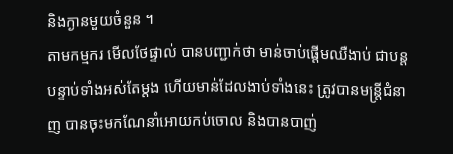និងក្ងានមួយចំនួន ។
តាមកម្មករ មើលថែផ្ទាល់ បានបញ្ជាក់ថា មាន់ចាប់ផ្តើមឈឺងាប់ ជាបន្តបន្ទាប់ទាំងអស់តែម្តង ហើយមាន់ដែលងាប់ទាំងនេះ ត្រូវបានមន្រ្តីជំនាញ បានចុះមកណែនាំអោយកប់ចោល និងបានបាញ់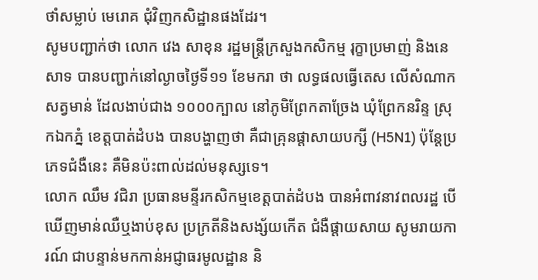ថាំសម្លាប់ មេរោគ ជុំវិញកសិដ្ឋានផងដែរ។
សូមបញ្ជាក់ថា លោក វេង សាខុន រដ្ឋមន្ត្រីក្រសួងកសិកម្ម រុក្ខាប្រមាញ់ និងនេសាទ បានបញ្ជាក់នៅល្ងាចថ្ងៃទី១១ ខែមករា ថា លទ្ធផលធ្វើតេស លើសំណាកសត្វមាន់ ដែលងាប់ជាង ១០០០ក្បាល នៅភូមិព្រែកតាច្រែង ឃុំព្រែកនរិន្ទ ស្រុកឯកភ្នំ ខេត្តបាត់ដំបង បានបង្ហាញថា គឺជាគ្រុនផ្តាសាយបក្សី (H5N1) ប៉ុន្តែប្រភេទជំងឺនេះ គឺមិនប៉ះពាល់ដល់មនុស្សទេ។
លោក ឈឹម វជិរា ប្រធានមន្ទីរកសិកម្មខេត្តបាត់ដំបង បានអំពាវនាវពលរដ្ឋ បើឃើញមាន់ឈឺឬងាប់ខុស ប្រក្រតីនិងសង្ស័យកើត ជំងឺផ្តាយសាយ សូមរាយការណ៍ ជាបន្ទាន់មកកាន់អជ្ញាធរមូលដ្ឋាន និ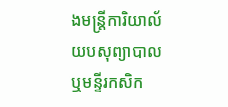ងមន្រ្តីការិយាល័យបសុព្យាបាល ឬមន្ទីរកសិក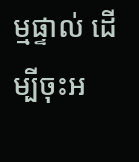ម្មផ្ទាល់ ដើម្បីចុះអ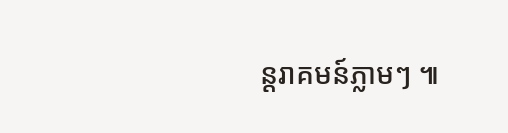ន្តរាគមន៍ភ្លាមៗ ៕